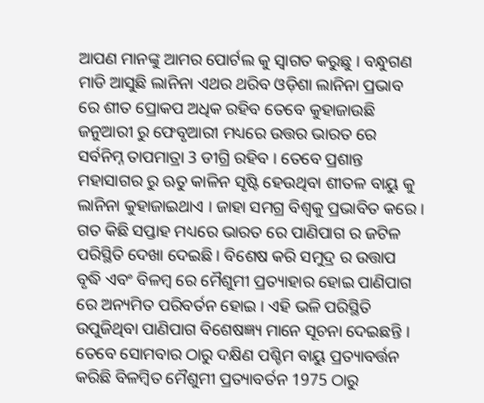ଆପଣ ମାନଙ୍କୁ ଆମର ପୋର୍ଟଲ କୁ ସ୍ୱାଗତ କରୁଛୁ । ବନ୍ଧୁଗଣ ମାଡି ଆସୁଛି ଲାନିନା ଏଥର ଥରିବ ଓଡ଼ିଶା ଲାନିନା ପ୍ରଭାବ ରେ ଶୀତ ପ୍ରୋକପ ଅଧିକ ରହିବ ତେବେ କୁହାଜାଉଛି ଜନୁଆରୀ ରୁ ଫେବୃଆରୀ ମଧ୍ୟରେ ଉତ୍ତର ଭାରତ ରେ ସର୍ବନିମ୍ନ ତାପମାତ୍ରା 3 ଡୀଗ୍ରି ରହିବ । ତେବେ ପ୍ରଶାନ୍ତ ମହାସାଗର ରୁ ଋତୁ କାଳିନ ସୃଷ୍ଟି ହେଉଥିବା ଶୀତଳ ବାୟୁ କୁ ଲାନିନା କୁହାଜାଇଥାଏ । ଜାହା ସମଗ୍ର ବିଶ୍ୱକୁ ପ୍ରଭାବିତ କରେ ।
ଗତ କିଛି ସପ୍ତାହ ମଧ୍ୟରେ ଭାରତ ରେ ପାଣିପାଗ ର ଜଟିଳ ପରିସ୍ଥିତି ଦେଖା ଦେଇଛି । ବିଶେଷ କରି ସମୁଦ୍ର ର ଉତ୍ତାପ ବୃଦ୍ଧି ଏବଂ ବିଳମ୍ବ ରେ ମୈଶୁମୀ ପ୍ରତ୍ୟାହାର ହୋଇ ପାଣିପାଗ ରେ ଅନ୍ୟମିତ ପରିବର୍ତନ ହୋଇ । ଏହି ଭଳି ପରିସ୍ଥିତି ଉପୁଜିଥିବା ପାଣିପାଗ ବିଶେଷଜ୍ଞ୍ୟ ମାନେ ସୂଚନା ଦେଇଛନ୍ତି ।
ତେବେ ସୋମବାର ଠାରୁ ଦକ୍ଷିଣ ପଶ୍ଚିମ ବାୟୁ ପ୍ରତ୍ୟାବର୍ତ୍ତନ କରିଛି ବିଳମ୍ବିତ ମୈଶୁମୀ ପ୍ରତ୍ୟାବର୍ତନ 1975 ଠାରୁ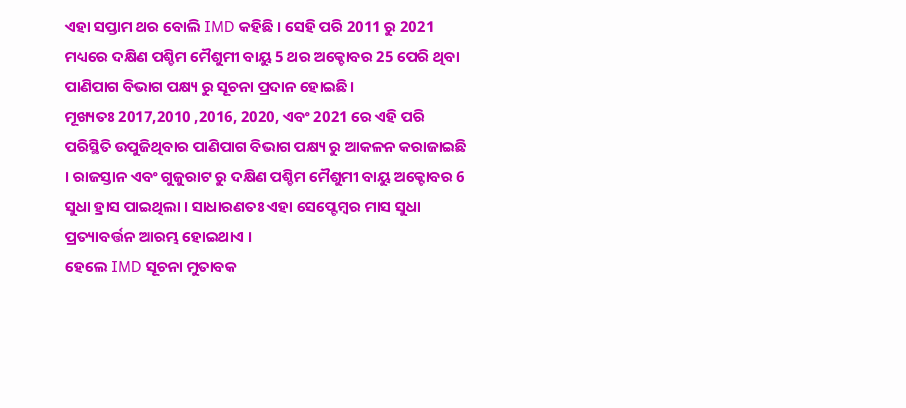ଏହା ସପ୍ତାମ ଥର ବୋଲି IMD କହିଛି । ସେହି ପରି 2011 ରୁ 2021 ମଧ୍ୟରେ ଦକ୍ଷିଣ ପଶ୍ଚିମ ମୈଶୁମୀ ବାୟୁ 5 ଥର ଅକ୍ଚୋବର 25 ପେରି ଥିବା ପାଣିପାଗ ବିଭାଗ ପକ୍ଷ୍ୟ ରୁ ସୂଚନା ପ୍ରଦାନ ହୋଇଛି।
ମୂଖ୍ୟତଃ 2017,2010 ,2016, 2020, ଏବଂ 2021 ରେ ଏହି ପରି ପରିସ୍ଥିତି ଉପୁଜିଥିବାର ପାଣିପାଗ ବିଭାଗ ପକ୍ଷ୍ୟ ରୁ ଆକଳନ କରାଜାଇଛି । ରାଜସ୍ତାନ ଏବଂ ଗୁଜୁରାଟ ରୁ ଦକ୍ଷିଣ ପଶ୍ଚିମ ମୈଶୁମୀ ବାୟୁ ଅକ୍ଟୋବର 6 ସୁଧା ହ୍ରାସ ପାଇଥିଲା । ସାଧାରଣତଃ ଏହା ସେପ୍ଟେମ୍ବର ମାସ ସୁଧା ପ୍ରତ୍ୟାବର୍ତ୍ତନ ଆରମ୍ଭ ହୋଇଥାଏ ।
ହେଲେ IMD ସୂଚନା ମୁତାବକ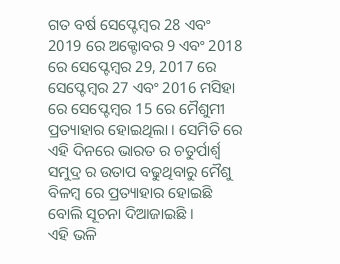ଗତ ବର୍ଷ ସେପ୍ଟେମ୍ବର 28 ଏବଂ 2019 ରେ ଅକ୍ଟୋବର 9 ଏବଂ 2018 ରେ ସେପ୍ଟେମ୍ବର 29, 2017 ରେ ସେପ୍ଟେମ୍ବର 27 ଏବଂ 2016 ମସିହା ରେ ସେପ୍ଟେମ୍ବର 15 ରେ ମୈଶୁମୀ ପ୍ରତ୍ୟାହାର ହୋଇଥିଲା । ସେମିତି ରେ ଏହି ଦିନରେ ଭାରତ ର ଚତୁର୍ପାର୍ଶ୍ୱ ସମୁଦ୍ର ର ଉତାପ ବଢୁଥିବାରୁ ମୈଶୁ ବିଳମ୍ବ ରେ ପ୍ରତ୍ୟାହାର ହୋଇଛି ବୋଲି ସୂଚନା ଦିଆଜାଇଛି ।
ଏହି ଭଳି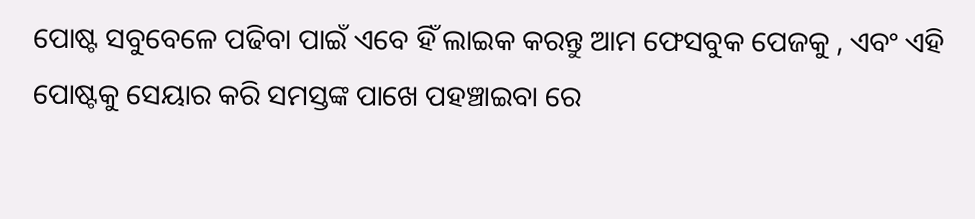ପୋଷ୍ଟ ସବୁବେଳେ ପଢିବା ପାଇଁ ଏବେ ହିଁ ଲାଇକ କରନ୍ତୁ ଆମ ଫେସବୁକ ପେଜକୁ , ଏବଂ ଏହି ପୋଷ୍ଟକୁ ସେୟାର କରି ସମସ୍ତଙ୍କ ପାଖେ ପହଞ୍ଚାଇବା ରେ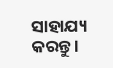ସାହାଯ୍ୟ କରନ୍ତୁ ।